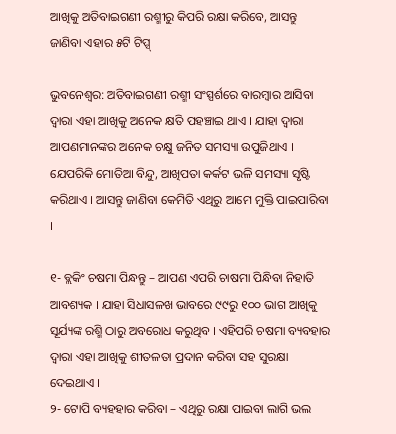ଆଖିକୁ ଅତିବାଇଗଣୀ ରଶ୍ମୀରୁ କିପରି ରକ୍ଷା କରିବେ, ଆସନ୍ତୁ ଜାଣିବା ଏହାର ୫ଟି ଟିପ୍ସ୍

ଭୁବନେଶ୍ୱର: ଅତିବାଇଗଣୀ ରଶ୍ମୀ ସଂସ୍ପର୍ଶରେ ବାରମ୍ବାର ଆସିବା ଦ୍ୱାରା ଏହା ଆଖିକୁ ଅନେକ କ୍ଷତି ପହଞ୍ଚାଇ ଥାଏ । ଯାହା ଦ୍ୱାରା ଆପଣମାନଙ୍କର ଅନେକ ଚକ୍ଷୁ ଜନିତ ସମସ୍ୟା ଉପୁଜିଥାଏ । ଯେପରିକି ମୋତିଆ ବିନ୍ଦୁ, ଆଖିପତା କର୍କଟ ଭଳି ସମସ୍ୟା ସୃଷ୍ଟି କରିଥାଏ । ଆସନ୍ତୁ ଜାଣିବା କେମିତି ଏଥିରୁ ଆମେ ମୁକ୍ତି ପାଇପାରିବା ।

୧- ବ୍ଲକିଂ ଚଷମା ପିନ୍ଧନ୍ତୁ – ଆପଣ ଏପରି ଚାଷମା ପିନ୍ଧିବା ନିହାତି ଆବଶ୍ୟକ । ଯାହା ସିଧାସଳଖ ଭାବରେ ୯୯ରୁ ୧୦୦ ଭାଗ ଆଖିକୁ ସୂର୍ଯ୍ୟଙ୍କ ରଶ୍ମି ଠାରୁ ଅବରୋଧ କରୁଥିବ । ଏହିପରି ଚଷମା ବ୍ୟବହାର ଦ୍ୱାରା ଏହା ଆଖିକୁ ଶୀତଳତା ପ୍ରଦାନ କରିବା ସହ ସୁରକ୍ଷା ଦେଇଥାଏ ।
୨- ଟୋପି ବ୍ୟହହାର କରିବା – ଏଥିରୁ ରକ୍ଷା ପାଇବା ଲାଗି ଭଲ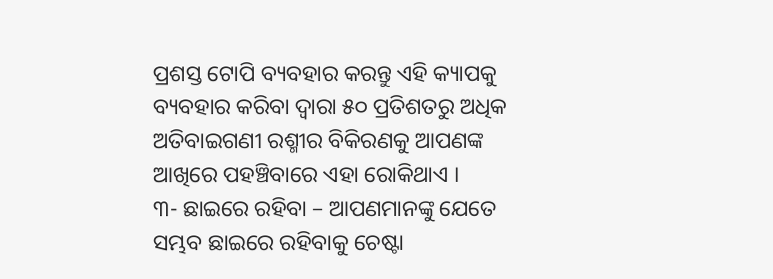ପ୍ରଶସ୍ତ ଟୋପି ବ୍ୟବହାର କରନ୍ତୁ ଏହି କ୍ୟାପକୁ ବ୍ୟବହାର କରିବା ଦ୍ୱାରା ୫୦ ପ୍ରତିଶତରୁ ଅଧିକ ଅତିବାଇଗଣୀ ରଶ୍ମୀର ବିକିରଣକୁ ଆପଣଙ୍କ ଆଖିରେ ପହଞ୍ଚିବାରେ ଏହା ରୋକିଥାଏ ।
୩- ଛାଇରେ ରହିବା – ଆପଣମାନଙ୍କୁ ଯେତେ ସମ୍ଭବ ଛାଇରେ ରହିବାକୁ ଚେଷ୍ଟା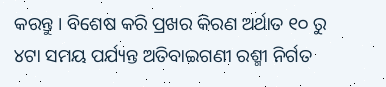କରନ୍ତୁ । ବିଶେଷ କରି ପ୍ରଖର କିରଣ ଅର୍ଥାତ ୧୦ ରୁ ୪ଟା ସମୟ ପର୍ଯ୍ୟନ୍ତ ଅତିବାଇଗଣୀ ରଶ୍ମୀ ନିର୍ଗତ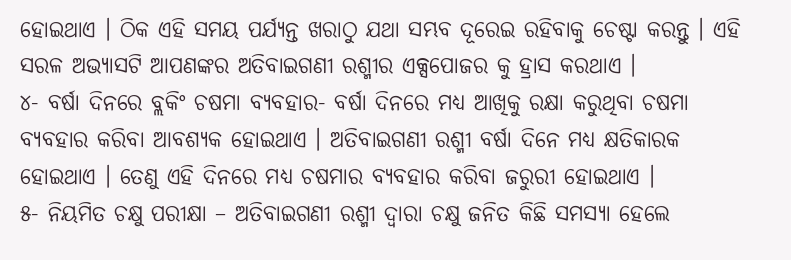ହୋଇଥାଏ । ଠିକ ଏହି ସମୟ ପର୍ଯ୍ୟନ୍ତ ଖରାଠୁ ଯଥା ସମ୍ଭବ ଦୂରେଇ ରହିବାକୁ ଚେଷ୍ଟା କରନ୍ତୁ । ଏହି ସରଳ ଅଭ୍ୟାସଟି ଆପଣଙ୍କର ଅତିବାଇଗଣୀ ରଶ୍ମୀର ଏକ୍ସପୋଜର କୁ ହ୍ରାସ କରଥାଏ ।
୪- ବର୍ଷା ଦିନରେ ବ୍ଲକିଂ ଚଷମା ବ୍ୟବହାର- ବର୍ଷା ଦିନରେ ମଧ୍ୟ ଆଖିକୁ ରକ୍ଷା କରୁଥିବା ଚଷମା ବ୍ୟବହାର କରିବା ଆବଶ୍ୟକ ହୋଇଥାଏ । ଅତିବାଇଗଣୀ ରଶ୍ମୀ ବର୍ଷା ଦିନେ ମଧ୍ୟ କ୍ଷତିକାରକ ହୋଇଥାଏ । ତେଣୁ ଏହି ଦିନରେ ମଧ୍ୟ ଚଷମାର ବ୍ୟବହାର କରିବା ଜରୁରୀ ହୋଇଥାଏ ।
୫- ନିୟମିତ ଚକ୍ଷୁ ପରୀକ୍ଷା – ଅତିବାଇଗଣୀ ରଶ୍ମୀ ଦ୍ୱାରା ଚକ୍ଷୁ ଜନିତ କିଛି ସମସ୍ୟା ହେଲେ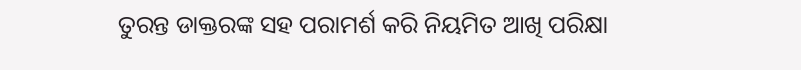ତୁରନ୍ତ ଡାକ୍ତରଙ୍କ ସହ ପରାମର୍ଶ କରି ନିୟମିତ ଆଖି ପରିକ୍ଷା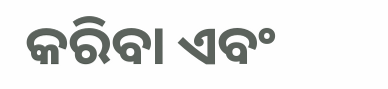କରିବା ଏବଂ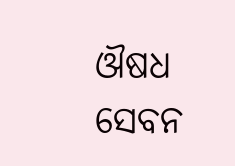ଔଷଧ ସେବନ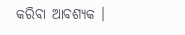କରିବା ଆବଶ୍ୟକ ।